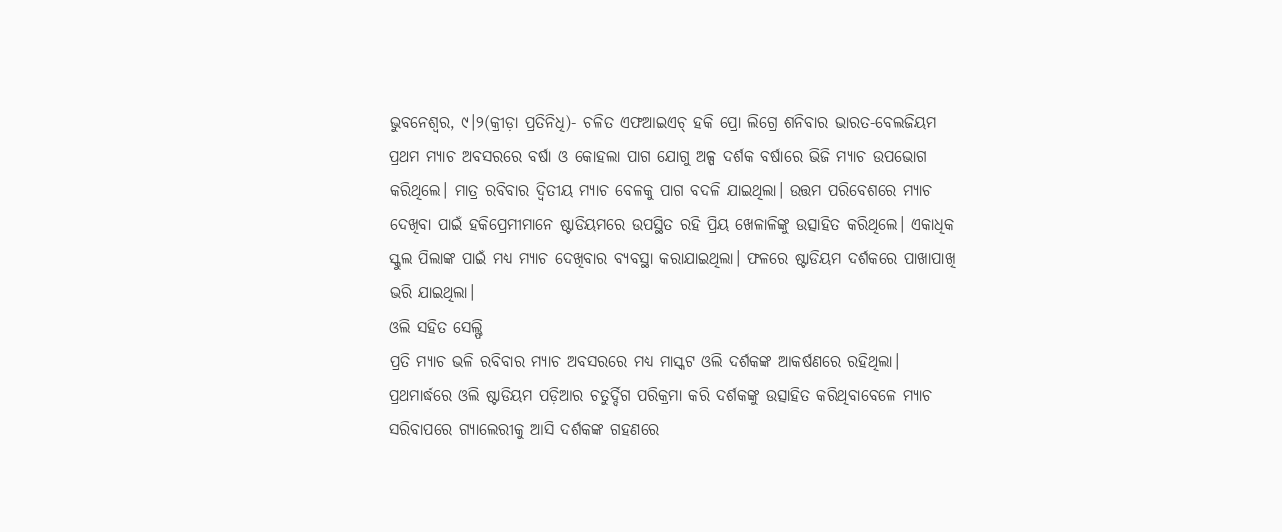ଭୁବନେଶ୍ୱର, ୯।୨(କ୍ରୀଡ଼ା ପ୍ରତିନିଧି)- ଚଳିତ ଏଫଆଇଏଚ୍ ହକି ପ୍ରୋ ଲିଗ୍ରେ ଶନିବାର ଭାରତ-ବେଲଜିୟମ ପ୍ରଥମ ମ୍ୟାଚ ଅବସରରେ ବର୍ଷା ଓ କୋହଲା ପାଗ ଯୋଗୁ ଅଳ୍ପ ଦର୍ଶକ ବର୍ଷାରେ ଭିଜି ମ୍ୟାଚ ଉପଭୋଗ କରିଥିଲେ। ମାତ୍ର ରବିବାର ଦ୍ୱିତୀୟ ମ୍ୟାଚ ବେଳକୁ ପାଗ ବଦଳି ଯାଇଥିଲା। ଉତ୍ତମ ପରିବେଶରେ ମ୍ୟାଚ ଦେଖିବା ପାଇଁ ହକିପ୍ରେମୀମାନେ ଷ୍ଟାଡିୟମରେ ଉପସ୍ଥିତ ରହି ପ୍ରିୟ ଖେଳାଳିଙ୍କୁ ଉତ୍ସାହିତ କରିଥିଲେ। ଏକାଧିକ ସ୍କୁଲ ପିଲାଙ୍କ ପାଇଁ ମଧ୍ୟ ମ୍ୟାଚ ଦେଖିବାର ବ୍ୟବସ୍ଥା କରାଯାଇଥିଲା। ଫଳରେ ଷ୍ଟାଡିୟମ ଦର୍ଶକରେ ପାଖାପାଖି ଭରି ଯାଇଥିଲା।
ଓଲି ସହିତ ସେଲ୍ଫି
ପ୍ରତି ମ୍ୟାଚ ଭଳି ରବିବାର ମ୍ୟାଚ ଅବସରରେ ମଧ୍ୟ ମାସ୍କଟ ଓଲି ଦର୍ଶକଙ୍କ ଆକର୍ଷଣରେ ରହିଥିଲା। ପ୍ରଥମାର୍ଦ୍ଧରେ ଓଲି ଷ୍ଟାଡିୟମ ପଡ଼ିଆର ଚତୁର୍ଦ୍ଦିଗ ପରିକ୍ରମା କରି ଦର୍ଶକଙ୍କୁ ଉତ୍ସାହିତ କରିଥିବାବେଳେ ମ୍ୟାଚ ସରିବାପରେ ଗ୍ୟାଲେରୀକୁ ଆସି ଦର୍ଶକଙ୍କ ଗହଣରେ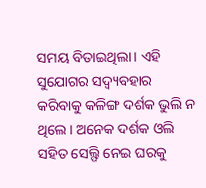ସମୟ ବିତାଇଥିଲା। ଏହି ସୁଯୋଗର ସଦ୍ବ୍ୟବହାର କରିବାକୁ କଳିଙ୍ଗ ଦର୍ଶକ ଭୁଲି ନ ଥିଲେ। ଅନେକ ଦର୍ଶକ ଓଲି ସହିତ ସେଲ୍ଫି ନେଇ ଘରକୁ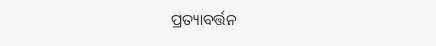ପ୍ରତ୍ୟାବର୍ତ୍ତନ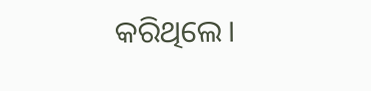କରିଥିଲେ।